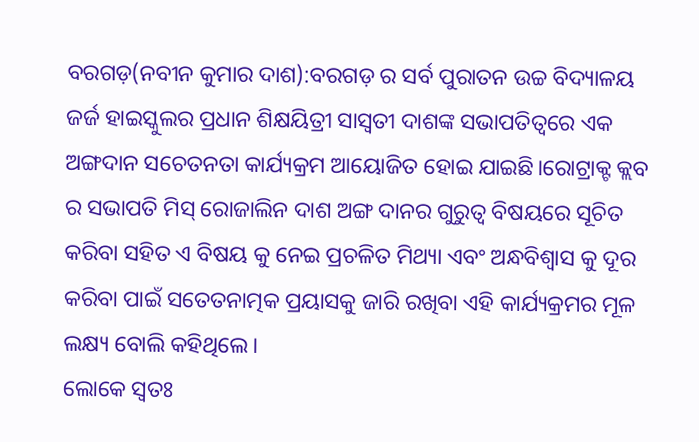ବରଗଡ଼(ନବୀନ କୁମାର ଦାଶ):ବରଗଡ଼ ର ସର୍ବ ପୁରାତନ ଉଚ୍ଚ ବିଦ୍ୟାଳୟ ଜର୍ଜ ହାଇସ୍କୁଲର ପ୍ରଧାନ ଶିକ୍ଷୟିତ୍ରୀ ସାସ୍ବତୀ ଦାଶଙ୍କ ସଭାପତିତ୍ବରେ ଏକ ଅଙ୍ଗଦାନ ସଚେତନତା କାର୍ଯ୍ୟକ୍ରମ ଆୟୋଜିତ ହୋଇ ଯାଇଛି।ରୋଟ୍ରାକ୍ଟ କ୍ଲବ ର ସଭାପତି ମିସ୍ ରୋଜାଲିନ ଦାଶ ଅଙ୍ଗ ଦାନର ଗୁରୁତ୍ବ ବିଷୟରେ ସୂଚିତ କରିବା ସହିତ ଏ ବିଷୟ କୁ ନେଇ ପ୍ରଚଳିତ ମିଥ୍ୟା ଏବଂ ଅନ୍ଧବିଶ୍ୱାସ କୁ ଦୂର କରିବା ପାଇଁ ସତେତନାତ୍ମକ ପ୍ରୟାସକୁ ଜାରି ରଖିବା ଏହି କାର୍ଯ୍ୟକ୍ରମର ମୂଳ ଲକ୍ଷ୍ୟ ବୋଲି କହିଥିଲେ।
ଲୋକେ ସ୍ବତଃ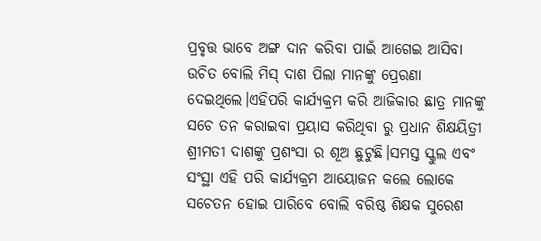ପ୍ରବୃତ୍ତ ଭାବେ ଅଙ୍ଗ ଦାନ କରିବା ପାଇଁ ଆଗେଇ ଆସିବା ଉଚିତ ବୋଲି ମିସ୍ ଦାଶ ପିଲା ମାନଙ୍କୁ ପ୍ରେରଣା ଦେଇଥିଲେ।ଏହିପରି କାର୍ଯ୍ୟକ୍ରମ କରି ଆଜିକାର ଛାତ୍ର ମାନଙ୍କୁ ସଚେ ତନ କରାଇବା ପ୍ରୟାସ କରିଥିବା ରୁ ପ୍ରଧାନ ଶିକ୍ଷୟିତ୍ରୀ ଶ୍ରୀମତୀ ଦାଶଙ୍କୁ ପ୍ରଶଂସା ର ଶୂଅ ଛୁଟୁଛି।ସମସ୍ତ ସ୍କୁଲ ଏବଂ ସଂସ୍ଥା ଏହି ପରି କାର୍ଯ୍ୟକ୍ରମ ଆୟୋଜନ କଲେ ଲୋକେ ସଚେତନ ହୋଇ ପାରିବେ ବୋଲି ବରିଷ୍ଠ ଶିକ୍ଷକ ସୁରେଶ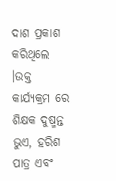ଦାଶ ପ୍ରକାଶ କରିଥିଲେ ।ଉକ୍ତ କାର୍ଯ୍ୟକ୍ରମ ରେ ଶିକ୍ଷକ ଦୁଷ୍ମନ୍ତ ଭୁଏ, ହରିଶ ପାତ୍ର ଏବଂ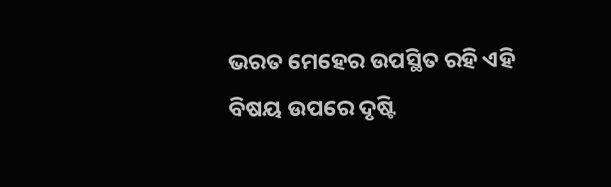ଭରତ ମେହେର ଉପସ୍ଥିତ ରହି ଏହି ବିଷୟ ଉପରେ ଦୃଷ୍ଟି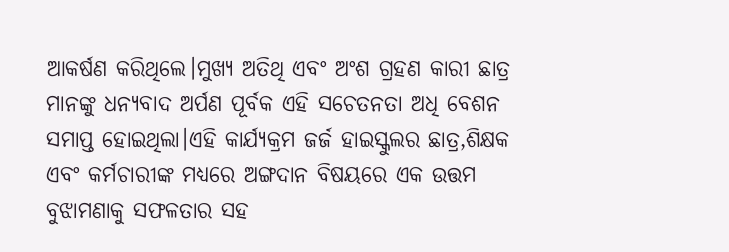ଆକର୍ଷଣ କରିଥିଲେ।ମୁଖ୍ୟ ଅତିଥି ଏବଂ ଅଂଶ ଗ୍ରହଣ କାରୀ ଛାତ୍ର ମାନଙ୍କୁ ଧନ୍ୟବାଦ ଅର୍ପଣ ପୂର୍ବକ ଏହି ସଚେତନତା ଅଧି ବେଶନ ସମାପ୍ତ ହୋଇଥିଲା।ଏହି କାର୍ଯ୍ୟକ୍ରମ ଜର୍ଜ ହାଇସ୍କୁଲର ଛାତ୍ର,ଶିକ୍ଷକ ଏବଂ କର୍ମଚାରୀଙ୍କ ମଧ୍ୟରେ ଅଙ୍ଗଦାନ ବିଷୟରେ ଏକ ଉତ୍ତମ ବୁଝାମଣାକୁ ସଫଳତାର ସହ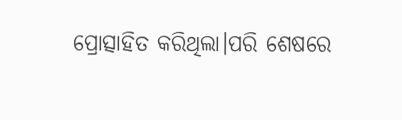ପ୍ରୋତ୍ସାହିତ କରିଥିଲା।ପରି ଶେଷରେ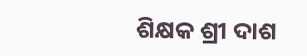ଶିକ୍ଷକ ଶ୍ରୀ ଦାଶ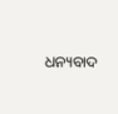ଧନ୍ୟବାଦ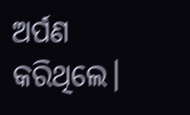ଅର୍ପଣ କରିଥିଲେ।